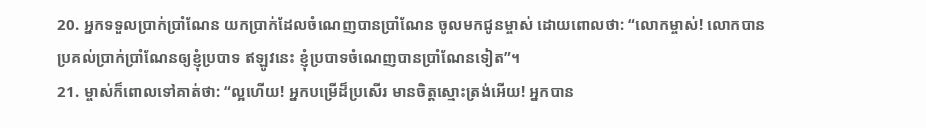20. អ្នកទទួលប្រាក់ប្រាំណែន យកប្រាក់ដែលចំណេញបានប្រាំណែន ចូលមកជូនម្ចាស់ ដោយពោលថា: “លោកម្ចាស់! លោកបានប្រគល់ប្រាក់ប្រាំណែនឲ្យខ្ញុំប្របាទ ឥឡូវនេះ ខ្ញុំប្របាទចំណេញបានប្រាំណែនទៀត”។
21. ម្ចាស់ក៏ពោលទៅគាត់ថា: “ល្អហើយ! អ្នកបម្រើដ៏ប្រសើរ មានចិត្តស្មោះត្រង់អើយ! អ្នកបាន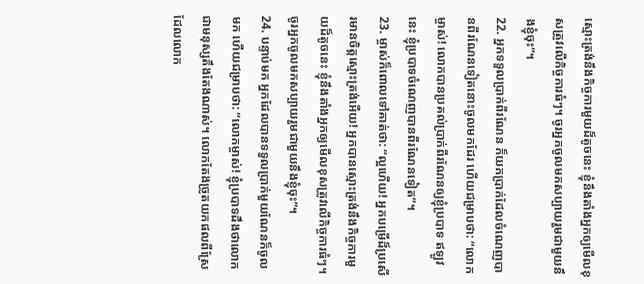ស្មោះត្រង់នឹងកិច្ចការមួយដ៏តូចនេះ ខ្ញុំនឹងតាំងអ្នកឲ្យមើលខុសត្រូវលើកិច្ចការធំៗ។ ចូរអ្នកចូលមកសប្បាយរួមជាមួយនឹងខ្ញុំចុះ”។
22. អ្នកទទួលប្រាក់ពីរណែន ក៏យកប្រាក់ដែលចំណេញបានពីរណែនទៀតនោះចូលមកដែរ ហើយជម្រាបថា: “លោកម្ចាស់! លោកបានប្រគល់ប្រាក់ពីរណែនឲ្យខ្ញុំប្របាទ ឥឡូវនេះ ខ្ញុំប្របាទចំណេញបានពីរណែនទៀត”។
23. ម្ចាស់ក៏ពោលទៅគាត់ថា: “ល្អហើយ! អ្នកបម្រើដ៏ប្រសើរមានចិត្តស្មោះត្រង់អើយ! អ្នកបានស្មោះត្រង់នឹងកិច្ចការមួយដ៏តូចនេះ ខ្ញុំនឹងតាំងអ្នកឲ្យមើលខុសត្រូវលើកិច្ចការធំៗ។ ចូរអ្នកចូលមកសប្បាយរួមជាមួយនឹងខ្ញុំចុះ”។
24. បន្ទាប់មក អ្នកដែលបានទទួលប្រាក់មួយណែនក៏ចូលមក ហើយជម្រាបថា: “លោកម្ចាស់! ខ្ញុំប្របាទដឹងថាលោកជាមនុស្សតឹងតែងណាស់។ លោកតែងច្រូតយកផលពីស្រែដែលលោក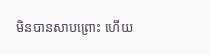មិនបានសាបព្រោះ ហើយ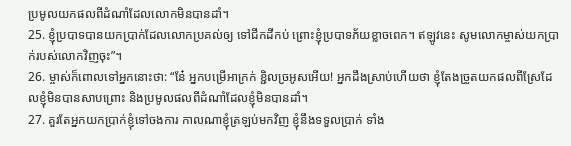ប្រមូលយកផលពីដំណាំដែលលោកមិនបានដាំ។
25. ខ្ញុំប្របាទបានយកប្រាក់ដែលលោកប្រគល់ឲ្យ ទៅជីកដីកប់ ព្រោះខ្ញុំប្របាទភ័យខ្លាចពេក។ ឥឡូវនេះ សូមលោកម្ចាស់យកប្រាក់របស់លោកវិញចុះ”។
26. ម្ចាស់ក៏ពោលទៅអ្នកនោះថា: “នែ៎ អ្នកបម្រើអាក្រក់ ខ្ជិលច្រអូសអើយ! អ្នកដឹងស្រាប់ហើយថា ខ្ញុំតែងច្រូតយកផលពីស្រែដែលខ្ញុំមិនបានសាបព្រោះ និងប្រមូលផលពីដំណាំដែលខ្ញុំមិនបានដាំ។
27. គួរតែអ្នកយកប្រាក់ខ្ញុំទៅចងការ កាលណាខ្ញុំត្រឡប់មកវិញ ខ្ញុំនឹងទទួលប្រាក់ ទាំង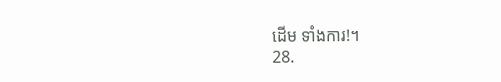ដើម ទាំងការ!។
28.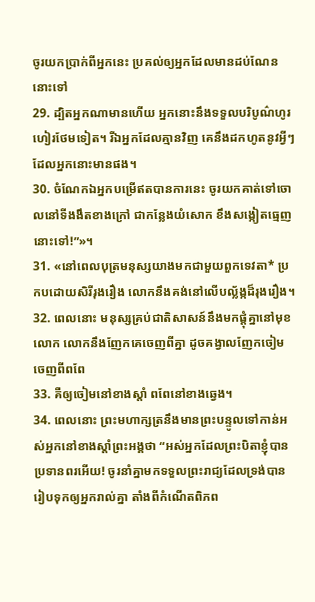ចូរយកប្រាក់ពីអ្នកនេះ ប្រគល់ឲ្យអ្នកដែលមានដប់ណែននោះទៅ
29. ដ្បិតអ្នកណាមានហើយ អ្នកនោះនឹងទទួលបរិបូណ៌ហូរហៀរថែមទៀត។ រីឯអ្នកដែលគ្មានវិញ គេនឹងដកហូតនូវអ្វីៗដែលអ្នកនោះមានផង។
30. ចំណែកឯអ្នកបម្រើឥតបានការនេះ ចូរយកគាត់ទៅចោលនៅទីងងឹតខាងក្រៅ ជាកន្លែងយំសោក ខឹងសង្កៀតធ្មេញនោះទៅ!”»។
31. «នៅពេលបុត្រមនុស្សយាងមកជាមួយពួកទេវតា* ប្រកបដោយសិរីរុងរឿង លោកនឹងគង់នៅលើបល្ល័ង្កដ៏រុងរឿង។
32. ពេលនោះ មនុស្សគ្រប់ជាតិសាសន៍នឹងមកផ្ដុំគ្នានៅមុខលោក លោកនឹងញែកគេចេញពីគ្នា ដូចគង្វាលញែកចៀមចេញពីពពែ
33. គឺឲ្យចៀមនៅខាងស្ដាំ ពពែនៅខាងឆ្វេង។
34. ពេលនោះ ព្រះមហាក្សត្រនឹងមានព្រះបន្ទូលទៅកាន់អស់អ្នកនៅខាងស្ដាំព្រះអង្គថា “អស់អ្នកដែលព្រះបិតាខ្ញុំបានប្រទានពរអើយ! ចូរនាំគ្នាមកទទួលព្រះរាជ្យដែលទ្រង់បានរៀបទុកឲ្យអ្នករាល់គ្នា តាំងពីកំណើតពិភព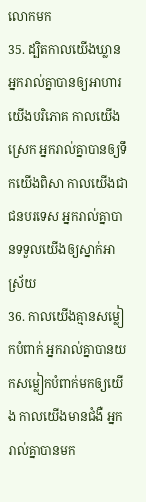លោកមក
35. ដ្បិតកាលយើងឃ្លាន អ្នករាល់គ្នាបានឲ្យអាហារយើងបរិភោគ កាលយើងស្រេក អ្នករាល់គ្នាបានឲ្យទឹកយើងពិសា កាលយើងជាជនបរទេស អ្នករាល់គ្នាបានទទួលយើងឲ្យស្នាក់អាស្រ័យ
36. កាលយើងគ្មានសម្លៀកបំពាក់ អ្នករាល់គ្នាបានយកសម្លៀកបំពាក់មកឲ្យយើង កាលយើងមានជំងឺ អ្នករាល់គ្នាបានមក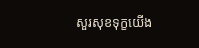សួរសុខទុក្ខយើង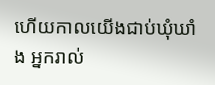ហើយកាលយើងជាប់ឃុំឃាំង អ្នករាល់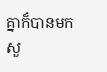គ្នាក៏បានមកសួ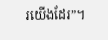រយើងដែរ”។